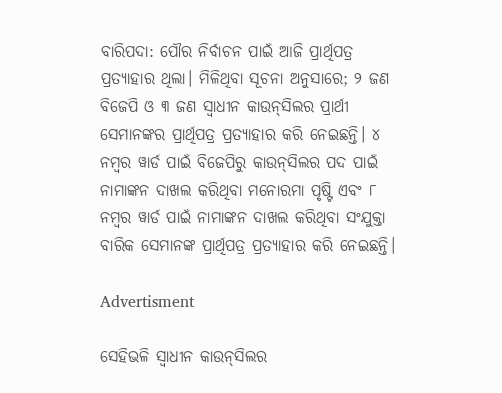ବାରିପଦା: ପୌର ନିର୍ବାଚନ ପାଇଁ ଆଜି ପ୍ରାର୍ଥିପତ୍ର ପ୍ରତ୍ୟାହାର ଥିଲା। ମିଳିଥିବା ସୂଚନା ଅନୁସାରେ; ୨ ଜଣ ବିଜେପି ଓ ୩ ଜଣ ସ୍ବାଧୀନ କାଉନ୍‌ସିଲର ପ୍ରାର୍ଥୀ ସେମାନଙ୍କର ପ୍ରାର୍ଥିପତ୍ର ପ୍ରତ୍ୟାହାର କରି ନେଇଛନ୍ତି। ୪ ନମ୍ବର ୱାର୍ଡ ପାଇଁ ବିଜେପିରୁ କାଉନ‌୍‌ସିଲର ପଦ ପାଇଁ ନାମାଙ୍କନ ଦାଖଲ କରିଥିବା ମନୋରମା ପୃଷ୍ଟି ଏବଂ ୮ ନମ୍ବର ୱାର୍ଡ ପାଇଁ ନାମାଙ୍କନ ଦାଖଲ କରିଥିବା ସଂଯୁକ୍ତା ବାରିକ ସେମାନଙ୍କ ପ୍ରାର୍ଥିପତ୍ର ପ୍ରତ୍ୟାହାର କରି ନେଇଛନ୍ତି।

Advertisment

ସେହିଭଳି ସ୍ବାଧୀନ କାଉନ୍‌ସିଲର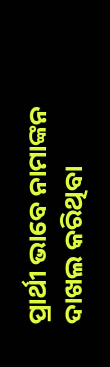ପ୍ରାର୍ଥୀ ଭାବେ ନାମାଙ୍କନ ଦାଖଲ କରିଥିବା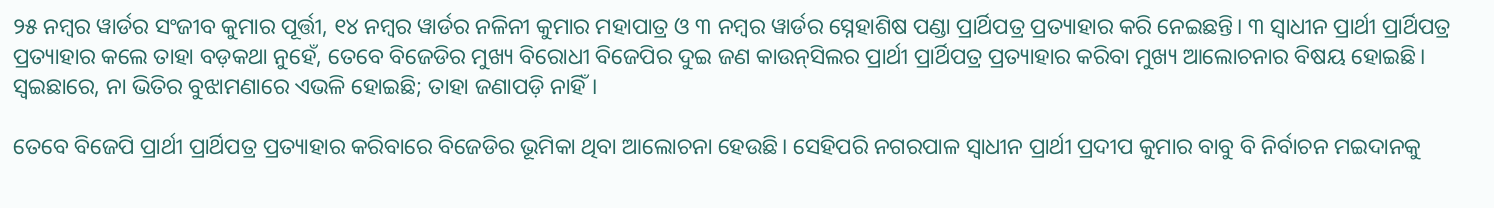୨୫ ନମ୍ବର ୱାର୍ଡର ସଂଜୀବ କୁମାର ପୂର୍ତ୍ତୀ, ୧୪ ନମ୍ବର ୱାର୍ଡର ନଳିନୀ କୁମାର ମହାପାତ୍ର ଓ ୩ ନମ୍ବର ୱାର୍ଡର ସ୍ନେହାଶିଷ ପଣ୍ଡା ପ୍ରାର୍ଥିପତ୍ର ପ୍ରତ୍ୟାହାର କରି ନେଇଛନ୍ତି। ୩ ସ୍ବାଧୀନ ପ୍ରାର୍ଥୀ ପ୍ରାର୍ଥିପତ୍ର ପ୍ରତ୍ୟାହାର କଲେ ତାହା ବଡ଼କଥା ନୁହେଁ, ତେବେ ବିଜେଡିର ମୁଖ୍ୟ ବିରୋଧୀ ବିଜେପିର ଦୁଇ ଜଣ କାଉନ୍‌ସିଲର ପ୍ରାର୍ଥୀ ପ୍ରାର୍ଥିପତ୍ର ପ୍ରତ୍ୟାହାର କରିବା ମୁଖ୍ୟ ଆଲୋଚନାର ବିଷୟ ହୋଇଛି। ସ୍ବଇଛାରେ, ନା ଭିତିର ବୁଝାମଣାରେ ଏଭଳି ହୋଇଛି; ତାହା ଜଣାପଡ଼ି ନାହିଁ।

ତେବେ ବିଜେପି ପ୍ରାର୍ଥୀ ପ୍ରାର୍ଥିପତ୍ର ପ୍ରତ୍ୟାହାର କରିବାରେ ବିଜେଡିର ଭୂମିକା ଥିବା ଆଲୋଚନା ହେଉଛି। ସେହିପରି ନଗରପାଳ ସ୍ବାଧୀନ ପ୍ରାର୍ଥୀ ପ୍ରଦୀପ କୁମାର ବାବୁ ବି ନିର୍ବାଚନ ମଇଦାନକୁ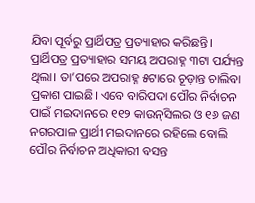ଯିବା ପୂର୍ବରୁ ପ୍ରାର୍ଥିପତ୍ର ପ୍ରତ୍ୟାହାର କରିଛନ୍ତି। ପ୍ରାର୍ଥିପତ୍ର ପ୍ରତ୍ୟାହାର ସମୟ ଅପରାହ୍ନ ୩ଟା ପର୍ଯ୍ୟନ୍ତ ଥିଲା। ତା’ପରେ ଅପରାହ୍ନ ୫ଟାରେ ଚୂଡ଼ାନ୍ତ ଚାଲିବା ପ୍ରକାଶ ପାଇଛି। ଏବେ ବାରିପଦା ପୌର ନିର୍ବାଚନ ପାଇଁ ମଇଦାନରେ ୧୧୨ କାଉନ୍‌ସିଲର ଓ ୧୬ ଜଣ ନଗରପାଳ ପ୍ରାର୍ଥୀ ମଇଦାନରେ ରହିଲେ ବୋଲି ପୌର ନିର୍ବାଚନ ଅଧିକାରୀ ବସନ୍ତ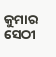କୁମାର ସେଠୀ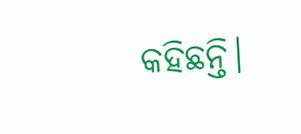କହିଛନ୍ତି।